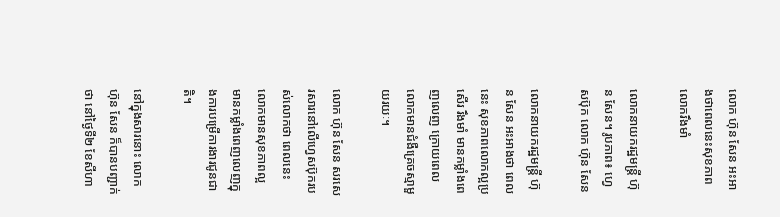លោក ហ៊ុន សែន អះអាងថាពេលនេះសុខភាពលោករឹងមាំ

លោកនាយករដ្ឋមន្ត្រី ហ៊ុន សែន។ រូបភាព៖ ហ្វេសប៊ុក លោក ហ៊ុន សែន

លោកនាយករដ្ឋមន្ត្រី ហ៊ុន សែន អះអាងថា ពេលនេះ សុខភាពលោកល្អប្រសើរ រឹងមាំ មានកម្លាំងពេញលេញ ក្រោយពេលលោកមានជំងឺគ្រេចស្មាមួយរយៈ។

លោក ហ៊ុន សែន សរសេរសារនៅលើហ្វេសប៊ុករបស់លោកថា ពេលនេះលោកមានសុខភាពល្អ មានកម្លាំងពេញលេញក្នុងការបម្រើការងារជូនជាតិ។

នៅក្នុងសារនោះ លោក ហ៊ុន សែន ក៏បានបញ្ជាក់ថា នៅថ្ងៃទី២ ខែសីហា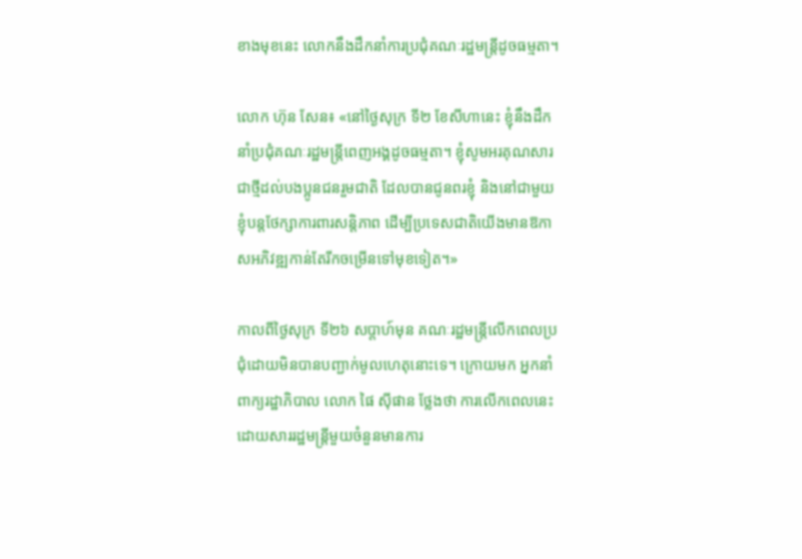ខាងមុខនេះ លោកនឹងដឹកនាំការប្រជុំគណៈរដ្ឋមន្ត្រីដូចធម្មតា។

លោក ហ៊ុន សែន៖ «នៅថ្ងៃសុក្រ ទី២ ខែសីហានេះ ខ្ញុំនឹងដឹកនាំប្រជុំគណៈរដ្ឋមន្រ្តីពេញអង្គដូចធម្មតា។ ខ្ញុំសូមអរគុណសារជាថ្មីដល់បងប្អូនជនរួមជាតិ ដែលបានជូនពរខ្ញុំ និងនៅជាមួយខ្ញុំបន្តថែក្សាការពារសន្តិភាព ដើម្បីប្រទេសជាតិយើងមានឱកាសអភិវឌ្ឍកាន់តែរីកចម្រើនទៅមុខទៀត។»

កាលពីថ្ងៃសុក្រ ទី២៦ សប្តាហ៍មុន គណៈរដ្ឋមន្ត្រីលើកពេលប្រជុំដោយមិនបានបញ្ជាក់មូលហេតុនោះទេ។ ក្រោយមក អ្នកនាំពាក្យរដ្ឋាភិបាល លោក ផៃ ស៊ីផាន ថ្លែងថា ការលើកពេលនេះ ដោយសាររដ្ឋមន្ត្រីមួយចំនួនមានការ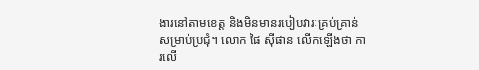ងារនៅតាមខេត្ត និងមិនមានរបៀបវារៈគ្រប់គ្រាន់សម្រាប់ប្រជុំ។ លោក ផៃ ស៊ីផាន លើកឡើងថា ការលើ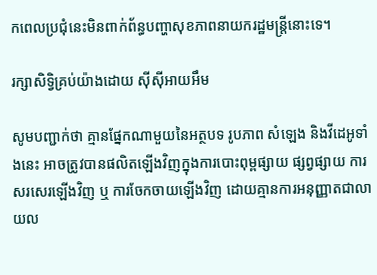កពេលប្រជុំនេះមិនពាក់ព័ន្ធបញ្ហាសុខភាពនាយករដ្ឋមន្ត្រីនោះទេ។

រក្សាសិទ្វិគ្រប់យ៉ាងដោយ ស៊ីស៊ីអាយអឹម

សូមបញ្ជាក់ថា គ្មានផ្នែកណាមួយនៃអត្ថបទ រូបភាព សំឡេង និងវីដេអូទាំងនេះ អាចត្រូវបានផលិតឡើងវិញក្នុងការបោះពុម្ពផ្សាយ ផ្សព្វផ្សាយ ការសរសេរឡើងវិញ ឬ ការចែកចាយឡើងវិញ ដោយគ្មានការអនុញ្ញាតជាលាយល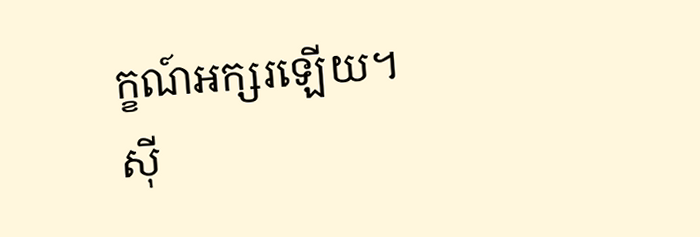ក្ខណ៍អក្សរឡើយ។
ស៊ី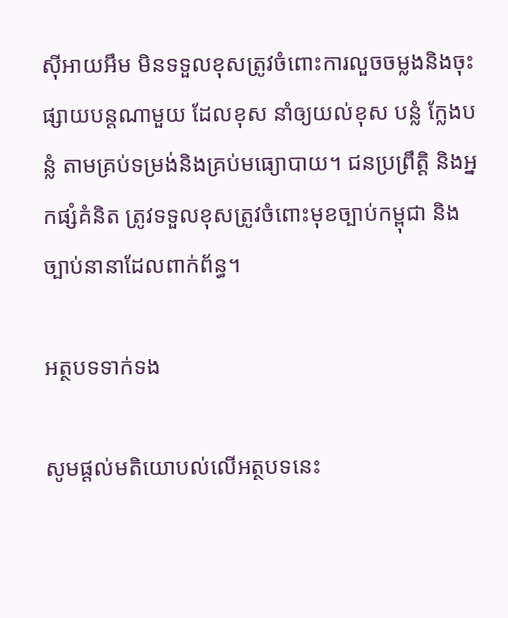ស៊ីអាយអឹម មិនទទួលខុសត្រូវចំពោះការលួចចម្លងនិងចុះផ្សាយបន្តណាមួយ ដែលខុស នាំឲ្យយល់ខុស បន្លំ ក្លែងបន្លំ តាមគ្រប់ទម្រង់និងគ្រប់មធ្យោបាយ។ ជនប្រព្រឹត្តិ និងអ្នកផ្សំគំនិត ត្រូវទទួលខុសត្រូវចំពោះមុខច្បាប់កម្ពុជា និងច្បាប់នានាដែលពាក់ព័ន្ធ។

អត្ថបទទាក់ទង

សូមផ្ដល់មតិយោបល់លើអត្ថបទនេះ